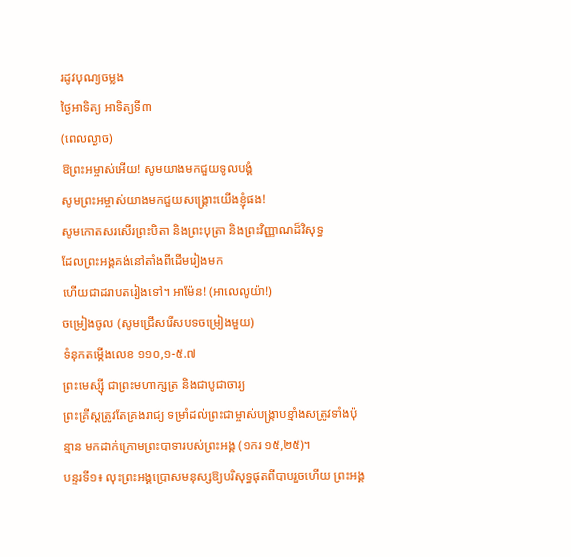រដូវបុណ្យចម្លង
ថ្ងៃអាទិត្យ អាទិត្យទី៣
(ពេលល្ងាច)
ឱព្រះអម្ចាស់អើយ! សូមយាងមកជួយទូលបង្គំ
សូមព្រះអម្ចាស់យាងមកជួយសង្គ្រោះយើងខ្ញុំផង!
សូមកោតសរសើរព្រះបិតា និងព្រះបុត្រា និងព្រះវិញ្ញាណដ៏វិសុទ្ធ
ដែលព្រះអង្គគង់នៅតាំងពីដើមរៀងមក
ហើយជាដរាបតរៀងទៅ។ អាម៉ែន! (អាលេលូយ៉ា!)
ចម្រៀងចូល (សូមជ្រើសរើសបទចម្រៀងមួយ)
ទំនុកតម្កើងលេខ ១១០,១-៥.៧
ព្រះមេស្ស៊ី ជាព្រះមហាក្សត្រ និងជាបូជាចារ្យ
ព្រះគ្រីស្តត្រូវតែគ្រងរាជ្យ ទម្រាំដល់ព្រះជាម្ចាស់បង្ក្រាបខ្មាំងសត្រូវទាំងប៉ុន្មាន មកដាក់ក្រោមព្រះបាទារបស់ព្រះអង្គ (១ករ ១៥,២៥)។
បន្ទរទី១៖ លុះព្រះអង្គប្រោសមនុស្សឱ្យបរិសុទ្ធផុតពីបាបរួចហើយ ព្រះអង្គ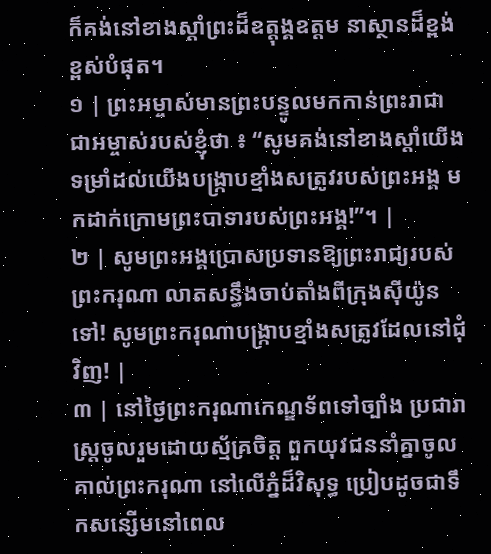ក៏គង់នៅខាងស្ដាំព្រះដ៏ឧត្តុង្គឧត្ដម នាស្ថានដ៏ខ្ពង់ខ្ពស់បំផុត។
១ | ព្រះអម្ចាស់មានព្រះបន្ទូលមកកាន់ព្រះរាជា ជាអម្ចាស់របស់ខ្ញុំថា ៖ “សូមគង់នៅខាងស្តាំយើង ទម្រាំដល់យើងបង្រ្កាបខ្មាំងសត្រូវរបស់ព្រះអង្គ មកដាក់ក្រោមព្រះបាទារបស់ព្រះអង្គ!”។ |
២ | សូមព្រះអង្គប្រោសប្រទានឱ្យព្រះរាជ្យរបស់ព្រះករុណា លាតសន្ធឹងចាប់តាំងពីក្រុងស៊ីយ៉ូនទៅ! សូមព្រះករុណាបង្ក្រាបខ្មាំងសត្រូវដែលនៅជុំវិញ! |
៣ | នៅថ្ងៃព្រះករុណាកេណ្ឌទ័ពទៅច្បាំង ប្រជារាស្ត្រចូលរួមដោយស្ម័គ្រចិត្ត ពួកយុវជននាំគ្នាចូលគាល់ព្រះករុណា នៅលើភ្នំដ៏វិសុទ្ធ ប្រៀបដូចជាទឹកសន្សើមនៅពេល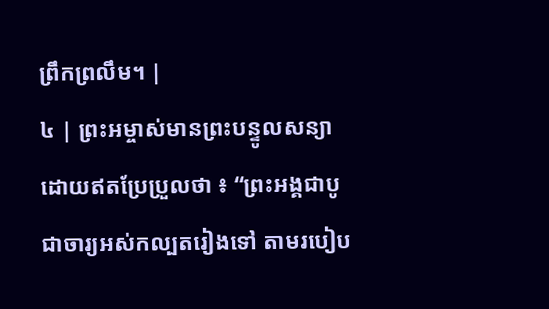ព្រឹកព្រលឹម។ |
៤ | ព្រះអម្ចាស់មានព្រះបន្ទូលសន្យា ដោយឥតប្រែប្រួលថា ៖ “ព្រះអង្គជាបូជាចារ្យអស់កល្បតរៀងទៅ តាមរបៀប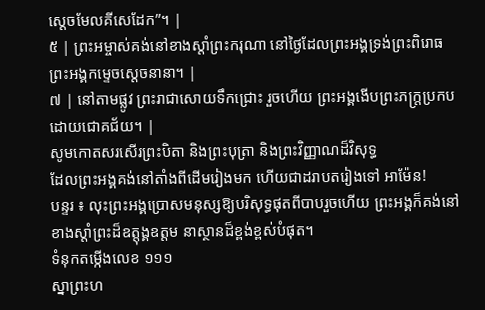ស្តេចមែលគីសេដែក”។ |
៥ | ព្រះអម្ចាស់គង់នៅខាងស្តាំព្រះករុណា នៅថ្ងៃដែលព្រះអង្គទ្រង់ព្រះពិរោធ ព្រះអង្គកម្ទេចស្តេចនានា។ |
៧ | នៅតាមផ្លូវ ព្រះរាជាសោយទឹកជ្រោះ រួចហើយ ព្រះអង្គងើបព្រះភក្ត្រប្រកបដោយជោគជ័យ។ |
សូមកោតសរសើរព្រះបិតា និងព្រះបុត្រា និងព្រះវិញ្ញាណដ៏វិសុទ្ធ
ដែលព្រះអង្គគង់នៅតាំងពីដើមរៀងមក ហើយជាដរាបតរៀងទៅ អាម៉ែន!
បន្ទរ ៖ លុះព្រះអង្គប្រោសមនុស្សឱ្យបរិសុទ្ធផុតពីបាបរួចហើយ ព្រះអង្គក៏គង់នៅខាងស្ដាំព្រះដ៏ឧត្តុង្គឧត្ដម នាស្ថានដ៏ខ្ពង់ខ្ពស់បំផុត។
ទំនុកតម្កើងលេខ ១១១
ស្នាព្រះហ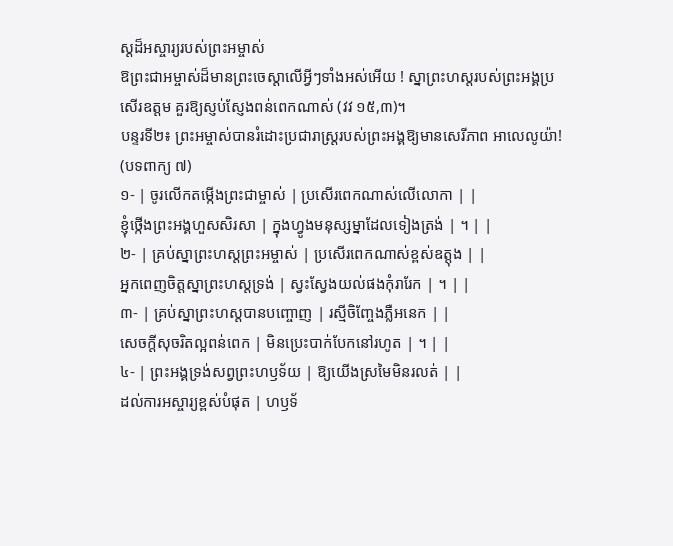ស្ដដ៏អស្ចារ្យរបស់ព្រះអម្ចាស់
ឱព្រះជាអម្ចាស់ដ៏មានព្រះចេស្តាលើអ្វីៗទាំងអស់អើយ ! ស្នាព្រះហស្តរបស់ព្រះអង្គប្រសើរឧត្តម គួរឱ្យស្ញប់ស្ញែងពន់ពេកណាស់ (វវ ១៥,៣)។
បន្ទរទី២៖ ព្រះអម្ចាស់បានរំដោះប្រជារាស្ដ្ររបស់ព្រះអង្គឱ្យមានសេរីភាព អាលេលូយ៉ា!
(បទពាក្យ ៧)
១- | ចូរលើកតម្កើងព្រះជាម្ចាស់ | ប្រសើរពេកណាស់លើលោកា | |
ខ្ញុំថ្កើងព្រះអង្គហួសសិរសា | ក្នុងហ្វូងមនុស្សម្នាដែលទៀងត្រង់ | ។ | |
២- | គ្រប់ស្នាព្រះហស្តព្រះអម្ចាស់ | ប្រសើរពេកណាស់ខ្ពស់ឧត្តុង | |
អ្នកពេញចិត្តស្នាព្រះហស្តទ្រង់ | ស្វះស្វែងយល់ផងកុំរារែក | ។ | |
៣- | គ្រប់ស្នាព្រះហស្តបានបញ្ចោញ | រស្មីចិញ្ចែងភ្លឺអនេក | |
សេចក្តីសុចរិតល្អពន់ពេក | មិនប្រេះបាក់បែកនៅរហូត | ។ | |
៤- | ព្រះអង្គទ្រង់សព្វព្រះហឫទ័យ | ឱ្យយើងស្រមៃមិនរលត់ | |
ដល់ការអស្ចារ្យខ្ពស់បំផុត | ហឫទ័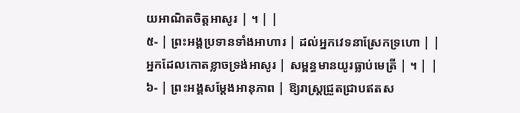យអាណិតចិត្តអាសូរ | ។ | |
៥- | ព្រះអង្គប្រទានទាំងអាហារ | ដល់អ្នកវេទនាស្រែកទ្រហោ | |
អ្នកដែលកោតខ្លាចទ្រង់អាសូរ | សម្ពន្ធមានយូរធ្លាប់មេត្រី | ។ | |
៦- | ព្រះអង្គសម្តែងអានុភាព | ឱ្យរាស្ត្រជ្រួតជ្រាបឥតស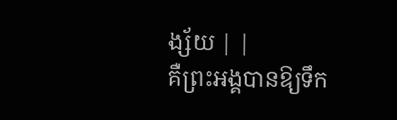ង្ស័យ | |
គឺព្រះអង្គបានឱ្យទឹក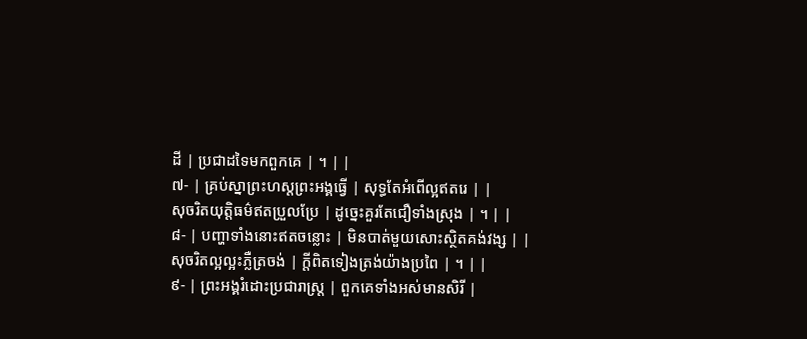ដី | ប្រជាដទៃមកពួកគេ | ។ | |
៧- | គ្រប់ស្នាព្រះហស្តព្រះអង្គធ្វើ | សុទ្ធតែអំពើល្អឥតរេ | |
សុចរិតយុត្តិធម៌ឥតប្រួលប្រែ | ដូច្នេះគួរតែជឿទាំងស្រុង | ។ | |
៨- | បញ្ហាទាំងនោះឥតចន្លោះ | មិនបាត់មួយសោះស្ថិតគង់វង្ស | |
សុចរិតល្អល្អះភ្លឺត្រចង់ | ក្តីពិតទៀងត្រង់យ៉ាងប្រពៃ | ។ | |
៩- | ព្រះអង្គរំដោះប្រជារាស្ត្រ | ពួកគេទាំងអស់មានសិរី |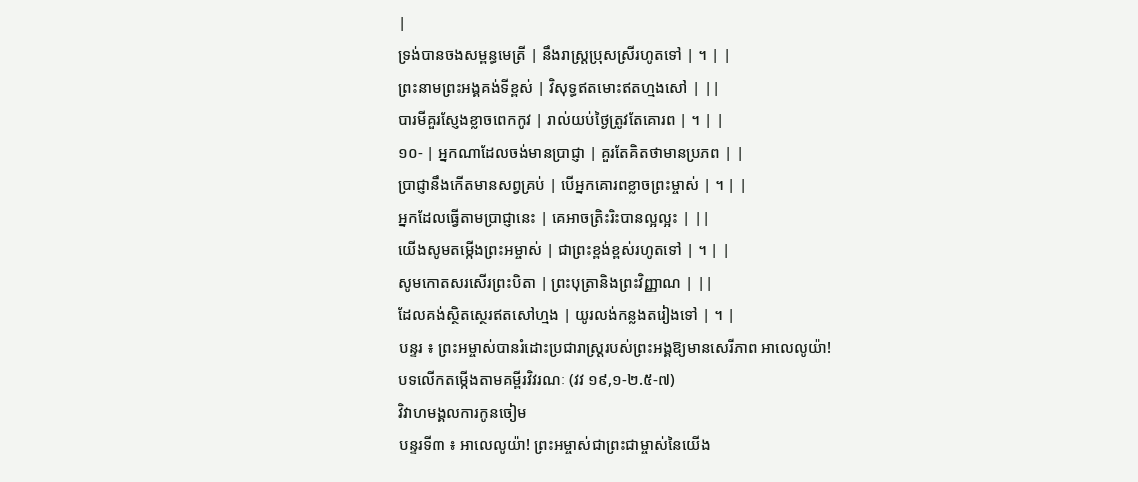|
ទ្រង់បានចងសម្ពន្ធមេត្រី | នឹងរាស្ត្រប្រុសស្រីរហូតទៅ | ។ | |
ព្រះនាមព្រះអង្គគង់ទីខ្ពស់ | វិសុទ្ធឥតមោះឥតហ្មងសៅ | ||
បារមីគួរស្ញែងខ្លាចពេកកូវ | រាល់យប់ថ្ងៃត្រូវតែគោរព | ។ | |
១០- | អ្នកណាដែលចង់មានប្រាជ្ញា | គួរតែគិតថាមានប្រភព | |
ប្រាជ្ញានឹងកើតមានសព្វគ្រប់ | បើអ្នកគោរពខ្លាចព្រះម្ចាស់ | ។ | |
អ្នកដែលធ្វើតាមប្រាជ្ញានេះ | គេអាចត្រិះរិះបានល្អល្អះ | ||
យើងសូមតម្កើងព្រះអម្ចាស់ | ជាព្រះខ្ពង់ខ្ពស់រហូតទៅ | ។ | |
សូមកោតសរសើរព្រះបិតា | ព្រះបុត្រានិងព្រះវិញ្ញាណ | ||
ដែលគង់ស្ថិតស្ថេរឥតសៅហ្មង | យូរលង់កន្លងតរៀងទៅ | ។ |
បន្ទរ ៖ ព្រះអម្ចាស់បានរំដោះប្រជារាស្ដ្ររបស់ព្រះអង្គឱ្យមានសេរីភាព អាលេលូយ៉ា!
បទលើកតម្កើងតាមគម្ពីរវិវរណៈ (វវ ១៩,១-២.៥-៧)
វិវាហមង្គលការកូនចៀម
បន្ទរទី៣ ៖ អាលេលូយ៉ា! ព្រះអម្ចាស់ជាព្រះជាម្ចាស់នៃយើង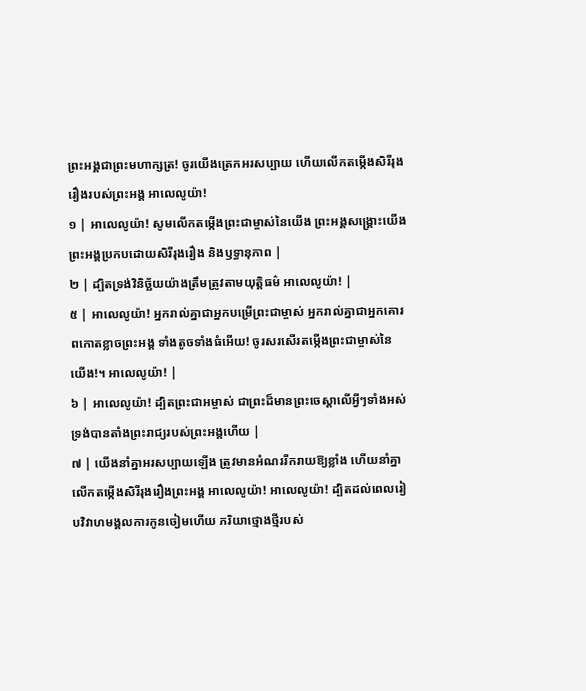ព្រះអង្គជាព្រះមហាក្សត្រ! ចូរយើងត្រេកអរសប្បាយ ហើយលើកតម្កើងសិរីរុងរឿងរបស់ព្រះអង្គ អាលេលូយ៉ា!
១ | អាលេលូយ៉ា! សូមលើកតម្កើងព្រះជាម្ចាស់នៃយើង ព្រះអង្គសង្គ្រោះយើង ព្រះអង្គប្រកបដោយសិរីរុងរឿង និងឫទ្ធានុភាព |
២ | ដ្បិតទ្រង់វិនិច្ឆ័យយ៉ាងត្រឹមត្រូវតាមយុត្តិធម៌ អាលេលូយ៉ា! |
៥ | អាលេលូយ៉ា! អ្នករាល់គ្នាជាអ្នកបម្រើព្រះជាម្ចាស់ អ្នករាល់គ្នាជាអ្នកគោរពកោតខ្លាចព្រះអង្គ ទាំងតូចទាំងធំអើយ! ចូរសរសើរតម្កើងព្រះជាម្ចាស់នៃយើង!។ អាលេលូយ៉ា! |
៦ | អាលេលូយ៉ា! ដ្បិតព្រះជាអម្ចាស់ ជាព្រះដ៏មានព្រះចេស្តាលើអ្វីៗទាំងអស់ ទ្រង់បានតាំងព្រះរាជ្យរបស់ព្រះអង្គហើយ |
៧ | យើងនាំគ្នាអរសប្បាយឡើង ត្រូវមានអំណររីករាយឱ្យខ្លាំង ហើយនាំគ្នាលើកតម្កើងសិរីរុងរឿងព្រះអង្គ អាលេលូយ៉ា! អាលេលូយ៉ា! ដ្បិតដល់ពេលរៀបវិវាហមង្គលការកូនចៀមហើយ ភរិយាថ្មោងថ្មីរបស់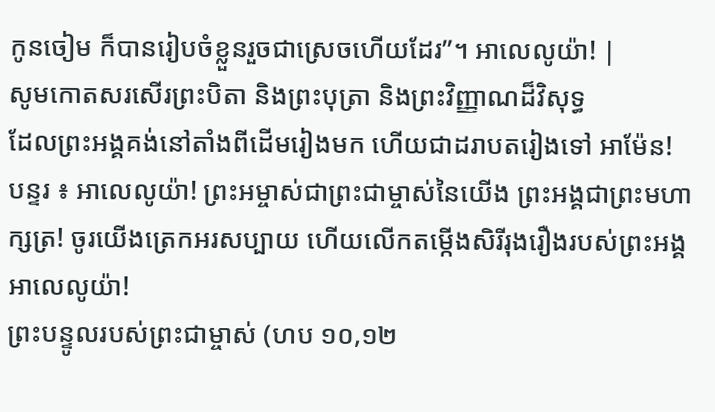កូនចៀម ក៏បានរៀបចំខ្លួនរួចជាស្រេចហើយដែរ”។ អាលេលូយ៉ា! |
សូមកោតសរសើរព្រះបិតា និងព្រះបុត្រា និងព្រះវិញ្ញាណដ៏វិសុទ្ធ
ដែលព្រះអង្គគង់នៅតាំងពីដើមរៀងមក ហើយជាដរាបតរៀងទៅ អាម៉ែន!
បន្ទរ ៖ អាលេលូយ៉ា! ព្រះអម្ចាស់ជាព្រះជាម្ចាស់នៃយើង ព្រះអង្គជាព្រះមហាក្សត្រ! ចូរយើងត្រេកអរសប្បាយ ហើយលើកតម្កើងសិរីរុងរឿងរបស់ព្រះអង្គ អាលេលូយ៉ា!
ព្រះបន្ទូលរបស់ព្រះជាម្ចាស់ (ហប ១០,១២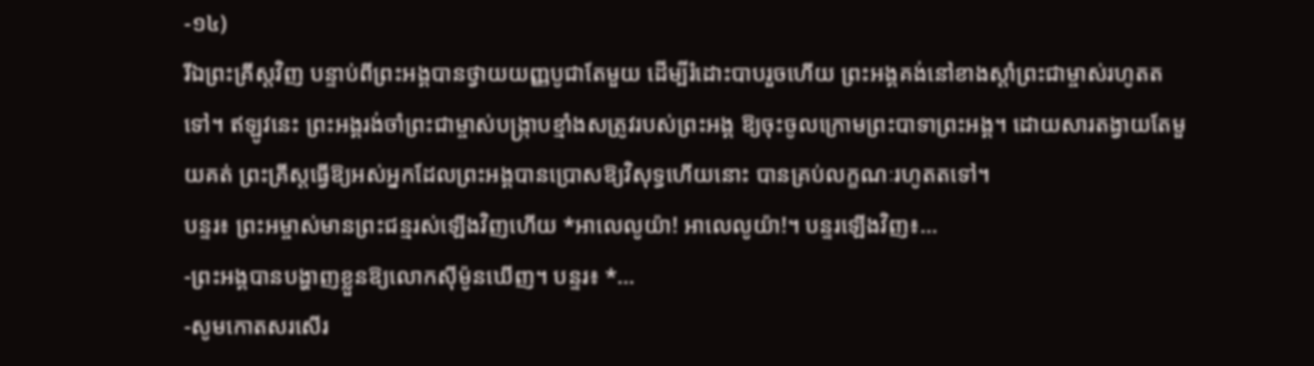-១៤)
រីឯព្រះគ្រីស្តវិញ បន្ទាប់ពីព្រះអង្គបានថ្វាយយញ្ញបូជាតែមួយ ដើម្បីរំដោះបាបរួចហើយ ព្រះអង្គគង់នៅខាងស្ដាំព្រះជាម្ចាស់រហូតតទៅ។ ឥឡូវនេះ ព្រះអង្គរង់ចាំព្រះជាម្ចាស់បង្ក្រាបខ្មាំងសត្រូវរបស់ព្រះអង្គ ឱ្យចុះចូលក្រោមព្រះបាទាព្រះអង្គ។ ដោយសារតង្វាយតែមួយគត់ ព្រះគ្រីស្តធ្វើឱ្យអស់អ្នកដែលព្រះអង្គបានប្រោសឱ្យវិសុទ្ធហើយនោះ បានគ្រប់លក្ខណៈរហូតតទៅ។
បន្ទរ៖ ព្រះអម្ចាស់មានព្រះជន្មរស់ឡើងវិញហើយ *អាលេលូយ៉ា! អាលេលូយ៉ា!។ បន្ទរឡើងវិញ៖…
-ព្រះអង្គបានបង្ហាញខ្លួនឱ្យលោកស៊ីម៉ូនឃើញ។ បន្ទរ៖ *…
-សូមកោតសរសើរ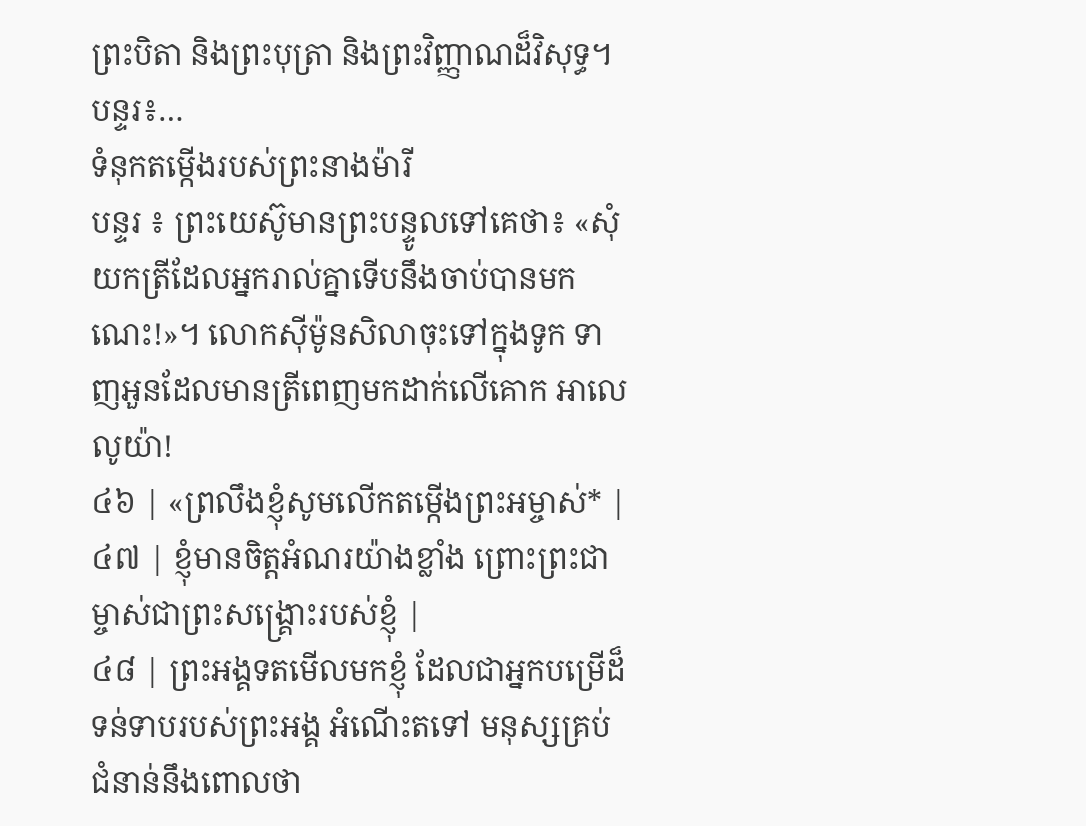ព្រះបិតា និងព្រះបុត្រា និងព្រះវិញ្ញាណដ៏វិសុទ្ធ។ បន្ទរ៖…
ទំនុកតម្កើងរបស់ព្រះនាងម៉ារី
បន្ទរ ៖ ព្រះយេស៊ូមានព្រះបន្ទូលទៅគេថា៖ «សុំយកត្រីដែលអ្នករាល់គ្នាទើបនឹងចាប់បានមកណេះ!»។ លោកស៊ីម៉ូនសិលាចុះទៅក្នុងទូក ទាញអួនដែលមានត្រីពេញមកដាក់លើគោក អាលេលូយ៉ា!
៤៦ | «ព្រលឹងខ្ញុំសូមលើកតម្កើងព្រះអម្ចាស់* |
៤៧ | ខ្ញុំមានចិត្តអំណរយ៉ាងខ្លាំង ព្រោះព្រះជាម្ចាស់ជាព្រះសង្គ្រោះរបស់ខ្ញុំ |
៤៨ | ព្រះអង្គទតមើលមកខ្ញុំ ដែលជាអ្នកបម្រើដ៏ទន់ទាបរបស់ព្រះអង្គ អំណើះតទៅ មនុស្សគ្រប់ជំនាន់នឹងពោលថា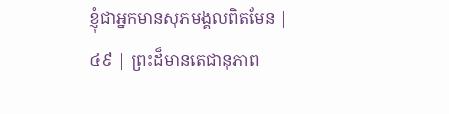ខ្ញុំជាអ្នកមានសុភមង្គលពិតមែន |
៤៩ | ព្រះដ៏មានតេជានុភាព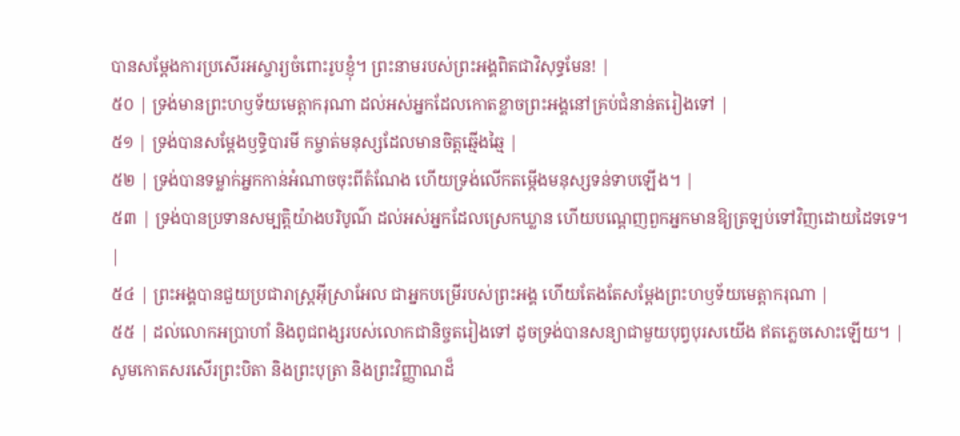បានសម្ដែងការប្រសើរអស្ចារ្យចំពោះរូបខ្ញុំ។ ព្រះនាមរបស់ព្រះអង្គពិតជាវិសុទ្ធមែន! |
៥០ | ទ្រង់មានព្រះហឫទ័យមេត្តាករុណា ដល់អស់អ្នកដែលកោតខ្លាចព្រះអង្គនៅគ្រប់ជំនាន់តរៀងទៅ |
៥១ | ទ្រង់បានសម្ដែងឫទ្ធិបារមី កម្ចាត់មនុស្សដែលមានចិត្តឆ្មើងឆ្មៃ |
៥២ | ទ្រង់បានទម្លាក់អ្នកកាន់អំណាចចុះពីតំណែង ហើយទ្រង់លើកតម្កើងមនុស្សទន់ទាបឡើង។ |
៥៣ | ទ្រង់បានប្រទានសម្បត្តិយ៉ាងបរិបូណ៌ ដល់អស់អ្នកដែលស្រេកឃ្លាន ហើយបណ្តេញពួកអ្នកមានឱ្យត្រឡប់ទៅវិញដោយដៃទទេ។ |
៥៤ | ព្រះអង្គបានជួយប្រជារាស្ត្រអ៊ីស្រាអែល ជាអ្នកបម្រើរបស់ព្រះអង្គ ហើយតែងតែសម្ដែងព្រះហឫទ័យមេត្តាករុណា |
៥៥ | ដល់លោកអប្រាហាំ និងពូជពង្សរបស់លោកជានិច្ចតរៀងទៅ ដូចទ្រង់បានសន្យាជាមួយបុព្វបុរសយើង ឥតភ្លេចសោះឡើយ។ |
សូមកោតសរសើរព្រះបិតា និងព្រះបុត្រា និងព្រះវិញ្ញាណដ៏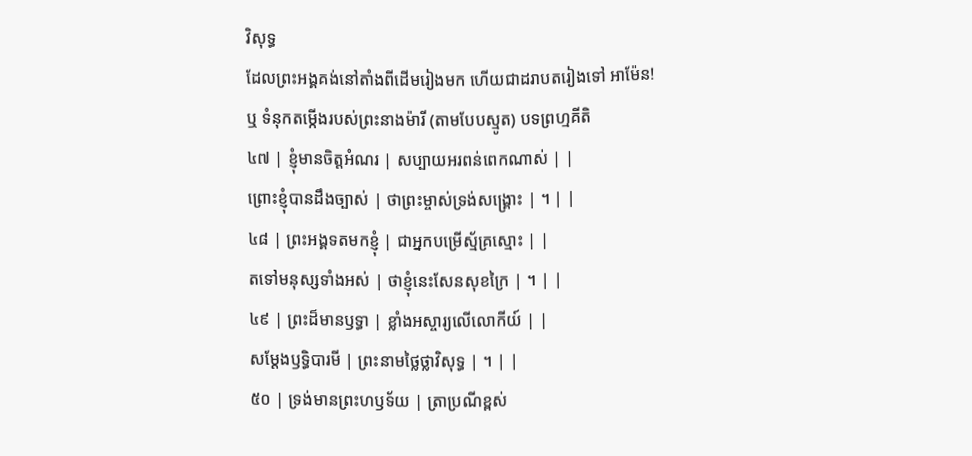វិសុទ្ធ
ដែលព្រះអង្គគង់នៅតាំងពីដើមរៀងមក ហើយជាដរាបតរៀងទៅ អាម៉ែន!
ឬ ទំនុកតម្កើងរបស់ព្រះនាងម៉ារី (តាមបែបស្មូត) បទព្រហ្មគីតិ
៤៧ | ខ្ញុំមានចិត្តអំណរ | សប្បាយអរពន់ពេកណាស់ | |
ព្រោះខ្ញុំបានដឹងច្បាស់ | ថាព្រះម្ចាស់ទ្រង់សង្គ្រោះ | ។ | |
៤៨ | ព្រះអង្គទតមកខ្ញុំ | ជាអ្នកបម្រើស្ម័គ្រស្មោះ | |
តទៅមនុស្សទាំងអស់ | ថាខ្ញុំនេះសែនសុខក្រៃ | ។ | |
៤៩ | ព្រះដ៏មានឫទ្ធា | ខ្លាំងអស្ចារ្យលើលោកីយ៍ | |
សម្ដែងឫទ្ធិបារមី | ព្រះនាមថ្លៃថ្លាវិសុទ្ធ | ។ | |
៥០ | ទ្រង់មានព្រះហឫទ័យ | ត្រាប្រណីខ្ពស់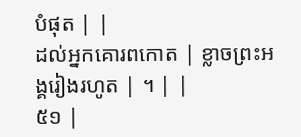បំផុត | |
ដល់អ្នកគោរពកោត | ខ្លាចព្រះអង្គរៀងរហូត | ។ | |
៥១ |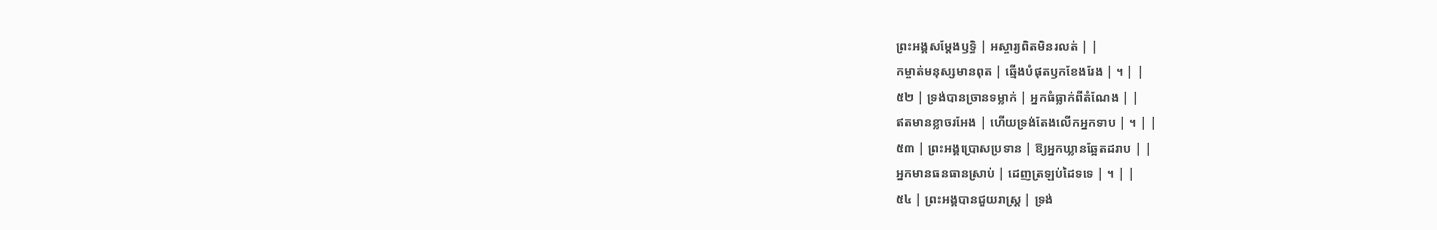ព្រះអង្គសម្ដែងឫទ្ធិ | អស្ចារ្យពិតមិនរលត់ | |
កម្ចាត់មនុស្សមានពុត | ឆ្មើងបំផុតឫកខែងរែង | ។ | |
៥២ | ទ្រង់បានច្រានទម្លាក់ | អ្នកធំធ្លាក់ពីតំណែង | |
ឥតមានខ្លាចរអែង | ហើយទ្រង់តែងលើកអ្នកទាប | ។ | |
៥៣ | ព្រះអង្គប្រោសប្រទាន | ឱ្យអ្នកឃ្លានឆ្អែតដរាប | |
អ្នកមានធនធានស្រាប់ | ដេញត្រឡប់ដៃទទេ | ។ | |
៥៤ | ព្រះអង្គបានជួយរាស្ត្រ | ទ្រង់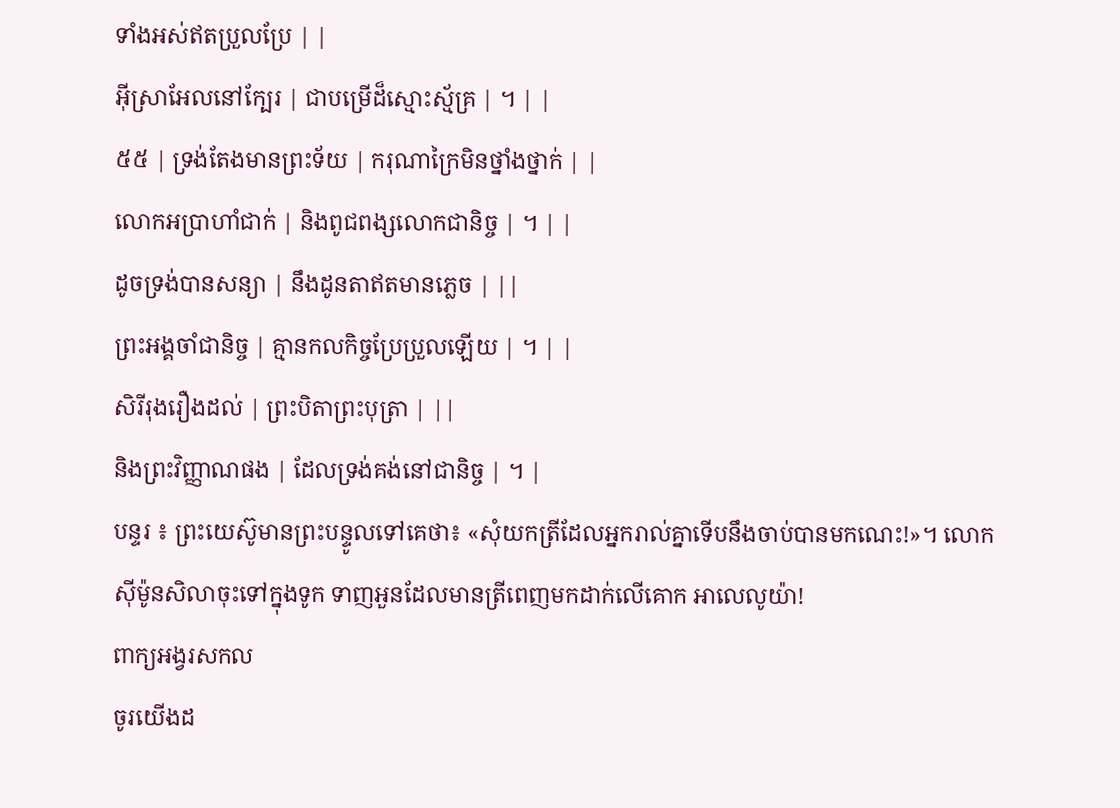ទាំងអស់ឥតប្រួលប្រែ | |
អ៊ីស្រាអែលនៅក្បែរ | ជាបម្រើដ៏ស្មោះស្ម័គ្រ | ។ | |
៥៥ | ទ្រង់តែងមានព្រះទ័យ | ករុណាក្រៃមិនថ្នាំងថ្នាក់ | |
លោកអប្រាហាំជាក់ | និងពូជពង្សលោកជានិច្ច | ។ | |
ដូចទ្រង់បានសន្យា | នឹងដូនតាឥតមានភ្លេច | ||
ព្រះអង្គចាំជានិច្ច | គ្មានកលកិច្ចប្រែប្រួលឡើយ | ។ | |
សិរីរុងរឿងដល់ | ព្រះបិតាព្រះបុត្រា | ||
និងព្រះវិញ្ញាណផង | ដែលទ្រង់គង់នៅជានិច្ច | ។ |
បន្ទរ ៖ ព្រះយេស៊ូមានព្រះបន្ទូលទៅគេថា៖ «សុំយកត្រីដែលអ្នករាល់គ្នាទើបនឹងចាប់បានមកណេះ!»។ លោកស៊ីម៉ូនសិលាចុះទៅក្នុងទូក ទាញអួនដែលមានត្រីពេញមកដាក់លើគោក អាលេលូយ៉ា!
ពាក្យអង្វរសកល
ចូរយើងដ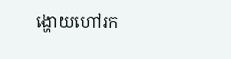ង្ហោយហៅរក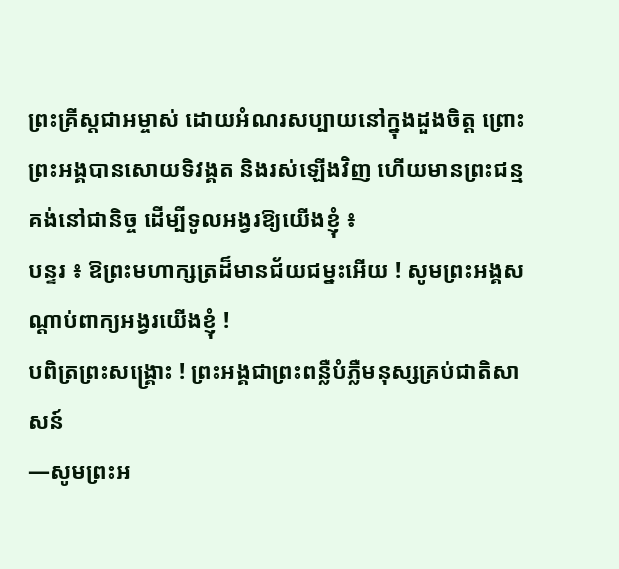ព្រះគ្រីស្តជាអម្ចាស់ ដោយអំណរសប្បាយនៅក្នុងដួងចិត្ត ព្រោះព្រះអង្គបានសោយទិវង្គត និងរស់ឡើងវិញ ហើយមានព្រះជន្មគង់នៅជានិច្ច ដើម្បីទូលអង្វរឱ្យយើងខ្ញុំ ៖
បន្ទរ ៖ ឱព្រះមហាក្សត្រដ៏មានជ័យជម្នះអើយ ! សូមព្រះអង្គសណ្តាប់ពាក្យអង្វរយើងខ្ញុំ !
បពិត្រព្រះសង្រ្គោះ ! ព្រះអង្គជាព្រះពន្លឺបំភ្លឺមនុស្សគ្រប់ជាតិសាសន៍
—សូមព្រះអ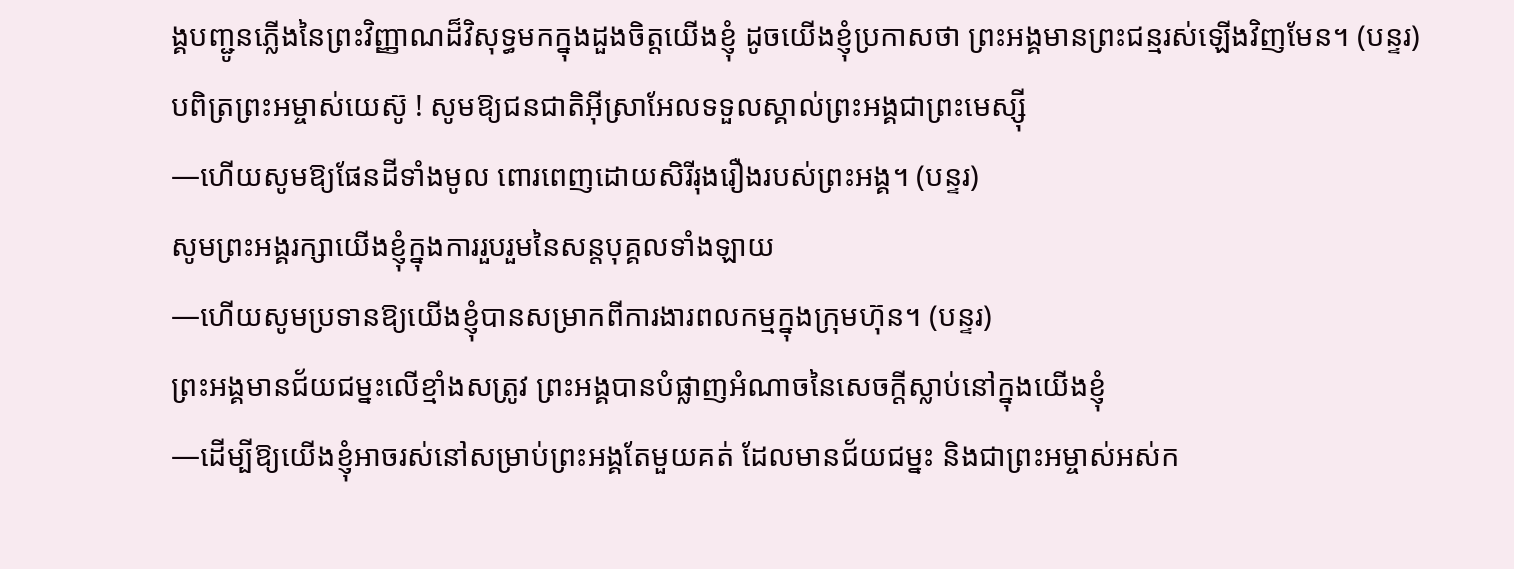ង្គបញ្ជូនភ្លើងនៃព្រះវិញ្ញាណដ៏វិសុទ្ធមកក្នុងដួងចិត្តយើងខ្ញុំ ដូចយើងខ្ញុំប្រកាសថា ព្រះអង្គមានព្រះជន្មរស់ឡើងវិញមែន។ (បន្ទរ)
បពិត្រព្រះអម្ចាស់យេស៊ូ ! សូមឱ្យជនជាតិអ៊ីស្រាអែលទទួលស្គាល់ព្រះអង្គជាព្រះមេស្ស៊ី
—ហើយសូមឱ្យផែនដីទាំងមូល ពោរពេញដោយសិរីរុងរឿងរបស់ព្រះអង្គ។ (បន្ទរ)
សូមព្រះអង្គរក្សាយើងខ្ញុំក្នុងការរួបរួមនៃសន្តបុគ្គលទាំងឡាយ
—ហើយសូមប្រទានឱ្យយើងខ្ញុំបានសម្រាកពីការងារពលកម្មក្នុងក្រុមហ៊ុន។ (បន្ទរ)
ព្រះអង្គមានជ័យជម្នះលើខ្មាំងសត្រូវ ព្រះអង្គបានបំផ្លាញអំណាចនៃសេចក្តីស្លាប់នៅក្នុងយើងខ្ញុំ
—ដើម្បីឱ្យយើងខ្ញុំអាចរស់នៅសម្រាប់ព្រះអង្គតែមួយគត់ ដែលមានជ័យជម្នះ និងជាព្រះអម្ចាស់អស់ក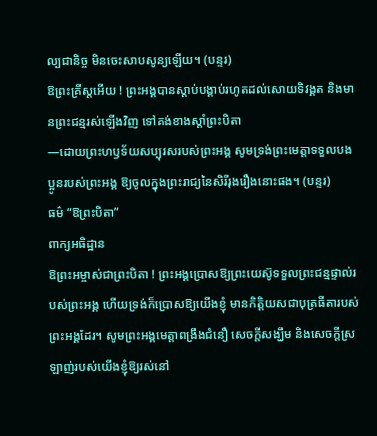ល្បជានិច្ច មិនចេះសាបសូន្យឡើយ។ (បន្ទរ)
ឱព្រះគ្រីស្តអើយ ! ព្រះអង្គបានស្តាប់បង្គាប់រហូតដល់សោយទិវង្គត និងមានព្រះជន្មរស់ឡើងវិញ ទៅគង់ខាងស្តាំព្រះបិតា
—ដោយព្រះហឫទ័យសប្បុរសរបស់ព្រះអង្គ សូមទ្រង់ព្រះមេត្តាទទួលបងប្អូនរបស់ព្រះអង្គ ឱ្យចូលក្នុងព្រះរាជ្យនៃសិរីរុងរឿងនោះផង។ (បន្ទរ)
ធម៌ “ឱព្រះបិតា”
ពាក្យអធិដ្ឋាន
ឱព្រះអម្ចាស់ជាព្រះបិតា ! ព្រះអង្គប្រោសឱ្យព្រះយេស៊ូទទួលព្រះជន្មផ្ទាល់របស់ព្រះអង្គ ហើយទ្រង់ក៏ប្រោសឱ្យយើងខ្ញុំ មានកិត្តិយសជាបុត្រធីតារបស់ព្រះអង្គដែរ។ សូមព្រះអង្គមេត្តាពង្រឹងជំនឿ សេចក្តីសង្ឃឹម និងសេចក្តីស្រឡាញ់របស់យើងខ្ញុំឱ្យរស់នៅ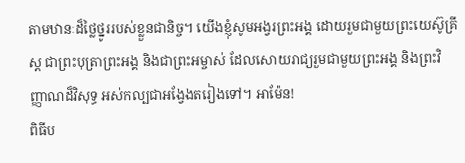តាមឋានៈដ៏ថ្លៃថ្នូររបស់ខ្លួនជានិច្ច។ យើងខ្ញុំសូមអង្វរព្រះអង្គ ដោយរួមជាមួយព្រះយេស៊ូគ្រីស្ត ជាព្រះបុត្រាព្រះអង្គ និងជាព្រះអម្ចាស់ ដែលសោយរាជ្យរួមជាមួយព្រះអង្គ និងព្រះវិញ្ញាណដ៏វិសុទ្ធ អស់កល្បជាអង្វែងតរៀងទៅ។ អាម៉ែន!
ពិធីប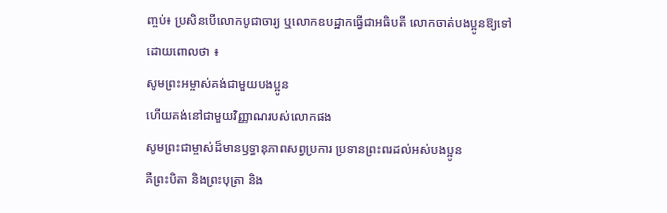ញ្ចប់៖ ប្រសិនបើលោកបូជាចារ្យ ឬលោកឧបដ្ឋាកធ្វើជាអធិបតី លោកចាត់បងប្អូនឱ្យទៅដោយពោលថា ៖
សូមព្រះអម្ចាស់គង់ជាមួយបងប្អូន
ហើយគង់នៅជាមួយវិញ្ញាណរបស់លោកផង
សូមព្រះជាម្ចាស់ដ៏មានឫទ្ធានុភាពសព្វប្រការ ប្រទានព្រះពរដល់អស់បងប្អូន
គឺព្រះបិតា និងព្រះបុត្រា និង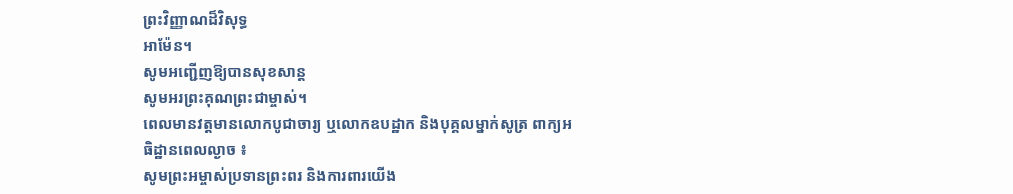ព្រះវិញ្ញាណដ៏វិសុទ្ធ
អាម៉ែន។
សូមអញ្ជើញឱ្យបានសុខសាន្ត
សូមអរព្រះគុណព្រះជាម្ចាស់។
ពេលមានវត្តមានលោកបូជាចារ្យ ឬលោកឧបដ្ឋាក និងបុគ្គលម្នាក់សូត្រ ពាក្យអធិដ្ឋានពេលល្ងាច ៖
សូមព្រះអម្ចាស់ប្រទានព្រះពរ និងការពារយើង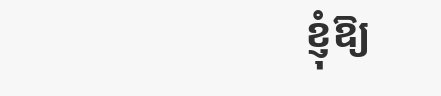ខ្ញុំឱ្យ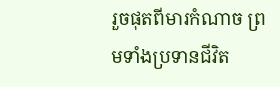រួចផុតពីមារកំណាច ព្រមទាំងប្រទានជីវិត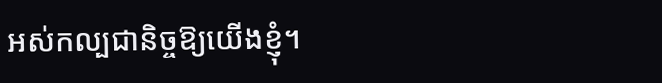អស់កល្បជានិច្ចឱ្យយើងខ្ញុំ។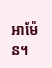អាម៉ែន។